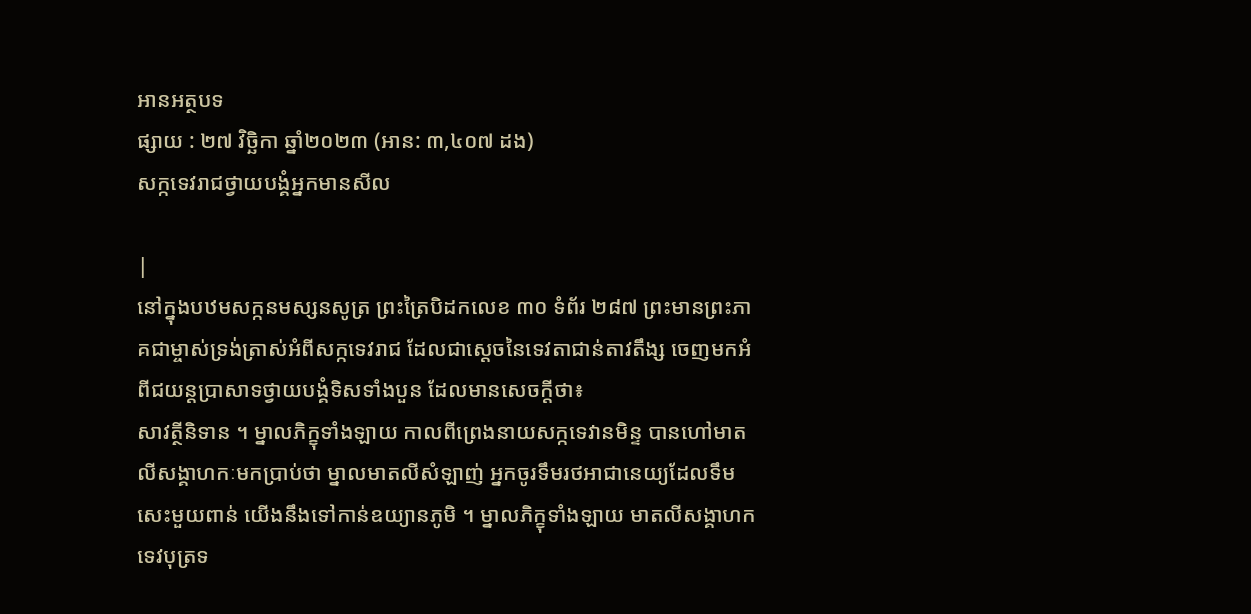អានអត្ថបទ
ផ្សាយ : ២៧ វិច្ឆិកា ឆ្នាំ២០២៣ (អាន: ៣,៤០៧ ដង)
សក្កទេវរាជថ្វាយបង្គំអ្នកមានសីល

|
នៅក្នុងបឋមសក្កនមស្សនសូត្រ ព្រះត្រៃបិដកលេខ ៣០ ទំព័រ ២៨៧ ព្រះមានព្រះភាគជាម្ចាស់ទ្រង់ត្រាស់អំពីសក្កទេវរាជ ដែលជាស្តេចនៃទេវតាជាន់តាវតឹង្ស ចេញមកអំពីជយន្តប្រាសាទថ្វាយបង្គំទិសទាំងបួន ដែលមានសេចក្តីថា៖
សាវត្ថីនិទាន ។ ម្នាលភិក្ខុទាំងឡាយ កាលពីព្រេងនាយសក្កទេវានមិន្ទ បានហៅមាតលីសង្គាហកៈមកប្រាប់ថា ម្នាលមាតលីសំឡាញ់ អ្នកចូរទឹមរថអាជានេយ្យដែលទឹមសេះមួយពាន់ យេីងនឹងទៅកាន់ឧយ្យានភូមិ ។ ម្នាលភិក្ខុទាំងឡាយ មាតលីសង្គាហកទេវបុត្រទ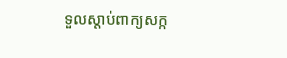ទួលស្តាប់ពាក្យសក្ក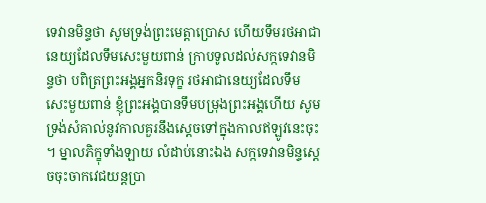ទេវានមិន្ទថា សូមទ្រង់ព្រះមេត្តាប្រេាស ហេីយទឹមរថអាជានេយ្យដែលទឹមសេះមួយពាន់ ក្រាបទូលដល់សក្កទេវានមិន្ទថា បពិត្រព្រះអង្គអ្នកនិរទុក្ខ រថអាជានេយ្យដែលទឹមសេះមួយពាន់ ខ្ញុំព្រះអង្គបានទឹមបម្រុងព្រះអង្គហេីយ សូមទ្រង់សំគាល់នូវកាលគួរនឹងសេ្តចទៅក្នុងកាលឥឡូវនេះចុះ ។ ម្នាលភិក្ខុទាំងឡាយ លំដាប់នេាះឯង សក្កទេវានមិន្ទស្តេចចុះចាកវេជយន្តប្រា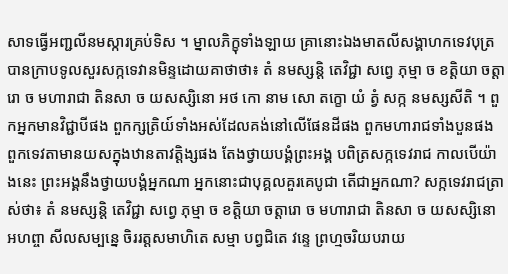សាទធ្វេីអពា្ជលីនមស្ការគ្រប់ទិស ។ ម្នាលភិក្ខុទាំងឡាយ គ្រានេាះឯងមាតលីសង្គាហកទេវបុត្រ បានក្រាបទូលសួរសក្កទេវានមិន្ទដេាយគាថាថា៖ តំ នមស្សន្តិ តេវិជ្ជា សព្វេ ភុម្មា ច ខត្តិយា ចត្តារេា ច មហារាជា តិនសា ច យសស្សិនេា អថ កេា នាម សេា តក្ខេា យំ ត្វំ សក្ក នមស្សសីតិ ។ ពួកអ្នកមានវិជ្ជាបីផង ពួកក្សត្រិយ៍ទាំងអស់ដែលគង់នៅលេីផែនដីផង ពួកមហារាជទាំងបួនផង ពួកទេវតាមានយសក្នុងឋានតាវត្តិង្សផង តែងថ្វាយបង្គំព្រះអង្គ បពិត្រសក្កទេវរាជ កាលបេីយ៉ាងនេះ ព្រះអង្គនឹងថ្វាយបង្គំអ្នកណា អ្នកនេាះជាបុគ្គលគួរគេបូជា តេីជាអ្នកណា? សក្កទេវរាជត្រាស់ថា៖ តំ នមស្សន្តិ តេវិជ្ជា សព្វេ ភុម្មា ច ខត្តិយា ចត្តារេា ច មហារាជា តិនសា ច យសស្សិនេា អហព្ចា សីលសម្បន្នេ ចិររត្តសមាហិតេ សម្មា បព្វជិតេ វន្ទេ ព្រហ្មចរិយបរាយ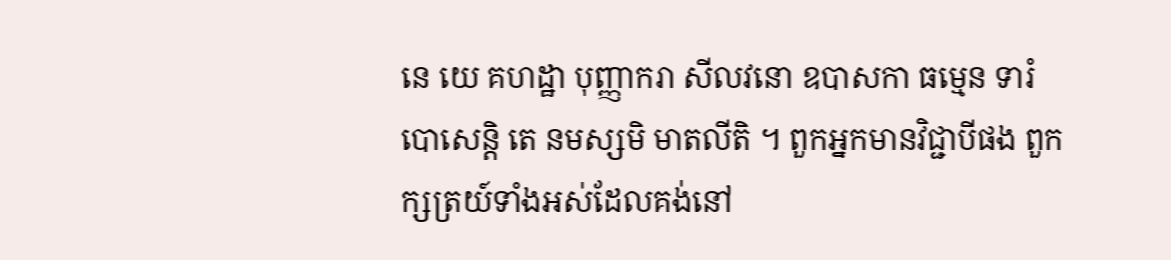នេ យេ គហដ្ឋា បុញ្ញាករា សីលវនេា ឧបាសកា ធម្មេន ទារំ បេាសេន្តិ តេ នមស្សមិ មាតលីតិ ។ ពួកអ្នកមានវិជ្ជាបីផង ពួកក្សត្រយ៍ទាំងអស់ដែលគង់នៅ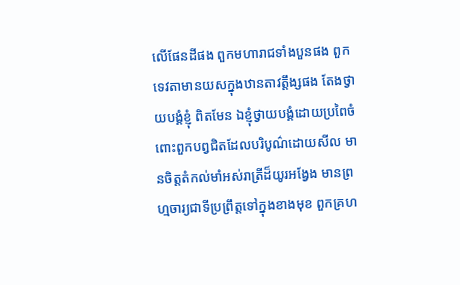លេីផែនដីផង ពួកមហារាជទាំងបួនផង ពួកទេវតាមានយសក្នុងឋានតាវត្តឹង្សផង តែងថ្វាយបង្គំខ្ញុំ ពិតមែន ឯខ្ញុំថ្វាយបង្គំដេាយប្រពៃចំពេាះពួកបព្វជិតដែលបរិបូណ៌ដេាយសីល មានចិត្តតំកល់មាំអស់រាត្រីដ៏យូរអង្វែង មានព្រហ្មចារ្យជាទីប្រព្រឹត្តទៅក្នុងខាងមុខ ពួកគ្រហ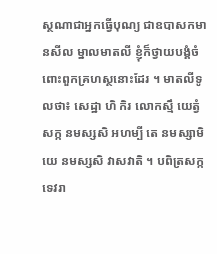ស្ថណាជាអ្នកធ្វេីបុណ្យ ជាឧបាសកមានសីល ម្នាលមាតលី ខ្ញុំក៏ថ្វាយបង្គំចំពេាះពួកគ្រហស្ថនេាះដែរ ។ មាតលីទូលថា៖ សេដ្ឋា ហិ កិរ លេាកស្មឹ យេត្វំ សក្ក នមស្សសិ អហម្បី តេ នមស្សាមិ យេ នមស្សសិ វាសវាតិ ។ បពិត្រសក្កទេវរា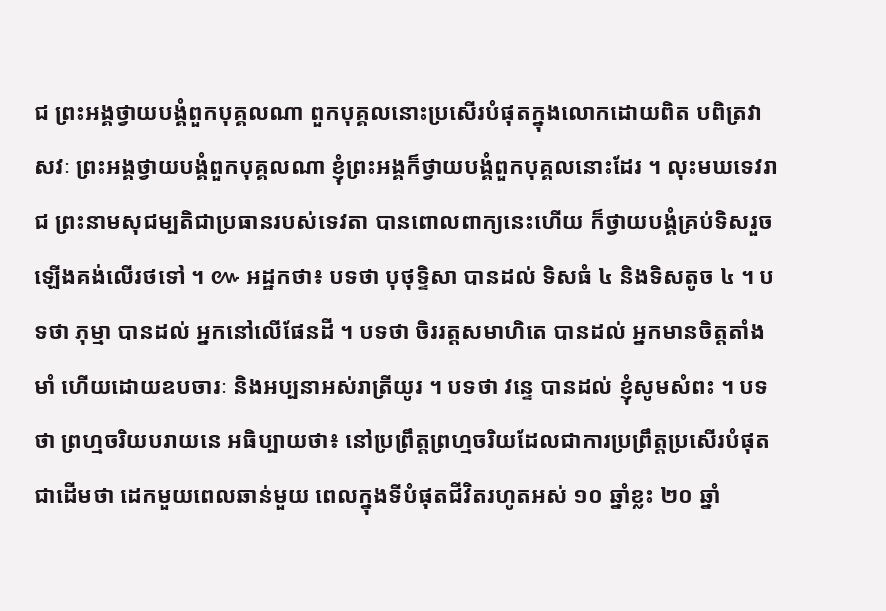ជ ព្រះអង្គថ្វាយបង្គំពួកបុគ្គលណា ពួកបុគ្គលនេាះប្រសេីរបំផុតក្នុងលេាកដេាយពិត បពិត្រវាសវៈ ព្រះអង្គថ្វាយបង្គំពួកបុគ្គលណា ខ្ញុំព្រះអង្គក៏ថ្វាយបង្គំពួកបុគ្គលនេាះដែរ ។ លុះមឃទេវរាជ ព្រះនាមសុជម្បតិជាប្រធានរបស់ទេវតា បានពេាលពាក្យនេះហេីយ ក៏ថ្វាយបង្គំគ្រប់ទិសរួចឡេីងគង់លេីរថទៅ ។ ៚ អដ្ឋកថា៖ បទថា បុថុទ្ទិសា បានដល់ ទិសធំ ៤ និងទិសតូច ៤ ។ បទថា ភុម្មា បានដល់ អ្នកនៅលេីផែនដី ។ បទថា ចិររត្តសមាហិតេ បានដល់ អ្នកមានចិត្តតាំងមាំ ហេីយដេាយឧបចារៈ និងអប្បនាអស់រាត្រីយូរ ។ បទថា វន្ទេ បានដល់ ខ្ញុំសូមសំពះ ។ បទថា ព្រហ្មចរិយបរាយនេ អធិប្បាយថា៖ នៅប្រព្រឹត្តព្រហ្មចរិយដែលជាការប្រព្រឹត្តប្រសេីរបំផុតជាដេីមថា ដេកមួយពេលឆាន់មួយ ពេលក្នុងទីបំផុតជីវិតរហូតអស់ ១០ ឆ្នាំខ្លះ ២០ ឆ្នាំ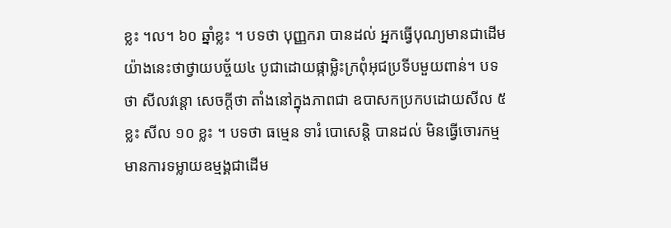ខ្លះ ។ល។ ៦០ ឆ្នាំខ្លះ ។ បទថា បុញ្ញករា បានដល់ អ្នកធ្វេីបុណ្យមានជាដេីមយ៉ាងនេះថាថ្វាយបច្ច័យ៤ បូជាដេាយផ្កាម្លិះក្រពុំអុជប្រទីបមួយពាន់។ បទថា សីលវន្តេា សេចក្តីថា តាំងនៅក្នុងភាពជា ឧបាសកប្រកបដេាយសីល ៥ ខ្លះ សីល ១០ ខ្លះ ។ បទថា ធម្មេន ទារំ បេាសេន្តិ បានដល់ មិនធ្វេីចេារកម្ម មានការទម្លាយឧម្មង្គជាដេីម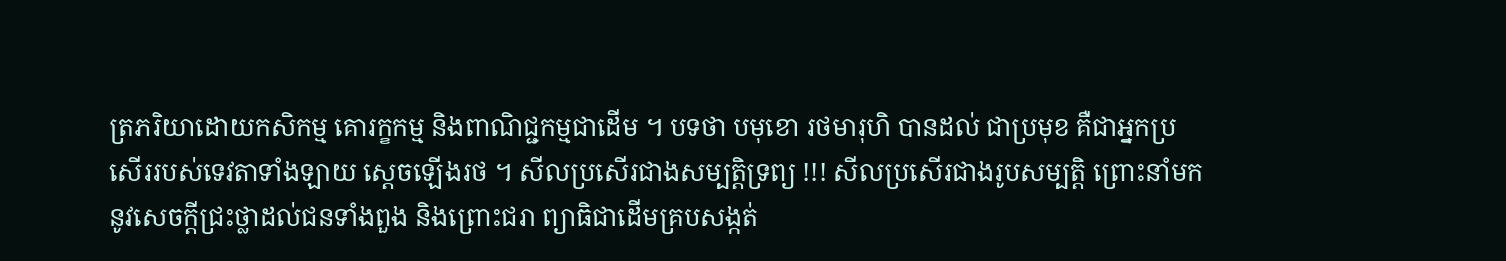ត្រភរិយាដេាយកសិកម្ម គេារក្ខកម្ម និងពាណិជ្ជកម្មជាដេីម ។ បទថា បមុខេា រថមារុហិ បានដល់ ជាប្រមុខ គឺជាអ្នកប្រសេីររបស់ទេវតាទាំងឡាយ ស្តេចឡេីងរថ ។ សីលប្រសើរជាងសម្បត្តិទ្រព្យ !!! សីលប្រសើរជាងរូបសម្បត្តិ ព្រោះនាំមកនូវសេចក្ដីជ្រះថ្លាដល់ជនទាំងពួង និងព្រោះជរា ព្យាធិជាដើមគ្របសង្កត់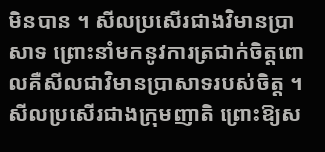មិនបាន ។ សីលប្រសើរជាងវិមានប្រាសាទ ព្រោះនាំមកនូវការត្រជាក់ចិត្តពោលគឺសីលជាវិមានប្រាសាទរបស់ចិត្ត ។ សីលប្រសើរជាងក្រុមញាតិ ព្រោះឱ្យស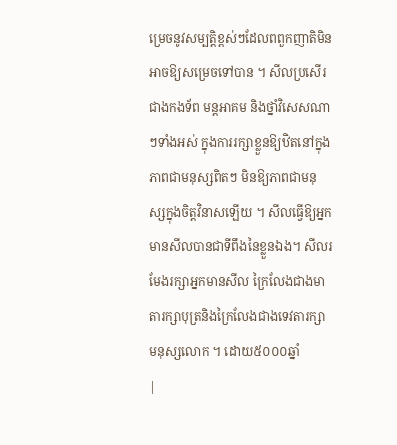ម្រេចនូវសម្បត្តិខ្ពស់ៗដែលពពួកញាតិមិនអាចឱ្យសម្រេចទៅបាន ។ សីលប្រសើរជាងកងទ័ព មន្តអាគម និងថ្នាំវិសេសណាៗទាំងអស់ ក្នុងការរក្សាខ្លួនឱ្យឋិតនៅក្នុងភាពជាមនុស្សពិតៗ មិនឱ្យភាពជាមនុស្សក្នុងចិត្តវិនាសឡើយ ។ សីលធើ្វឱ្យអ្នកមានសីលបានជាទីពឹងនៃខ្លួនឯង។ សីលរមែងរក្សាអ្នកមានសីល ក្រៃលែងជាងមាតារក្សាបុត្រនិងក្រៃលែងជាងទេវតារក្សាមនុស្សលោក ។ ដោយ៥០០០ឆ្នាំ
|